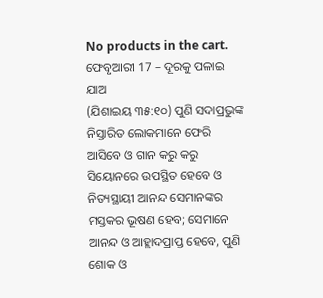No products in the cart.
ଫେବୃଆରୀ 17 – ଦୂରକୁ ପଳାଇ ଯାଅ
(ଯିଶାଇୟ ୩୫:୧୦) ପୁଣି ସଦାପ୍ରଭୁଙ୍କ ନିସ୍ତାରିତ ଲୋକମାନେ ଫେରି ଆସିବେ ଓ ଗାନ କରୁ କରୁ ସିୟୋନରେ ଉପସ୍ଥିତ ହେବେ ଓ ନିତ୍ୟସ୍ଥାୟୀ ଆନନ୍ଦ ସେମାନଙ୍କର ମସ୍ତକର ଭୂଷଣ ହେବ; ସେମାନେ ଆନନ୍ଦ ଓ ଆହ୍ଲାଦପ୍ରାପ୍ତ ହେବେ, ପୁଣି ଶୋକ ଓ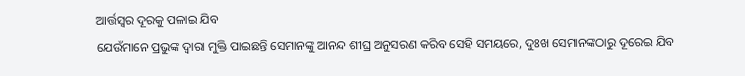ଆର୍ତ୍ତସ୍ୱର ଦୂରକୁ ପଳାଇ ଯିବ
ଯେଉଁମାନେ ପ୍ରଭୁଙ୍କ ଦ୍ୱାରା ମୁକ୍ତି ପାଇଛନ୍ତି ସେମାନଙ୍କୁ ଆନନ୍ଦ ଶୀଘ୍ର ଅନୁସରଣ କରିବ ସେହି ସମୟରେ, ଦୁଃଖ ସେମାନଙ୍କଠାରୁ ଦୂରେଇ ଯିବ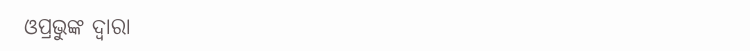ଓପ୍ରଭୁଙ୍କ ଦ୍ୱାରା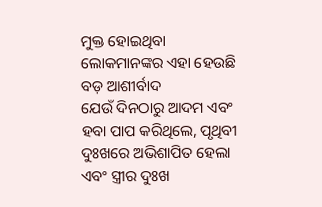ମୁକ୍ତ ହୋଇଥିବା ଲୋକମାନଙ୍କର ଏହା ହେଉଛି ବଡ଼ ଆଶୀର୍ବାଦ
ଯେଉଁ ଦିନଠାରୁ ଆଦମ ଏବଂ ହବା ପାପ କରିଥିଲେ, ପୃଥିବୀ ଦୁଃଖରେ ଅଭିଶାପିତ ହେଲା ଏବଂ ସ୍ତ୍ରୀର ଦୁଃଖ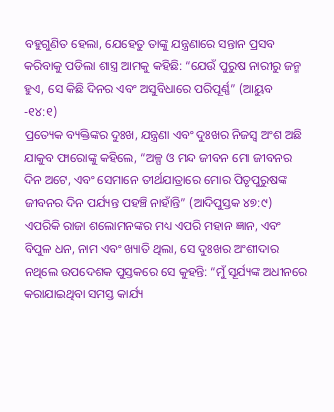ବହୁଗୁଣିତ ହେଲା, ଯେହେତୁ ତାଙ୍କୁ ଯନ୍ତ୍ରଣାରେ ସନ୍ତାନ ପ୍ରସବ କରିବାକୁ ପଡିଲା ଶାସ୍ତ୍ର ଆମକୁ କହିଛି: “ଯେଉଁ ପୁରୁଷ ନାରୀରୁ ଜନ୍ମ ହୁଏ, ସେ କିଛି ଦିନର ଏବଂ ଅସୁବିଧାରେ ପରିପୂର୍ଣ୍ଣ” (ଆୟୁବ -୧୪:୧)
ପ୍ରତ୍ୟେକ ବ୍ୟକ୍ତିଙ୍କର ଦୁଃଖ, ଯନ୍ତ୍ରଣା ଏବଂ ଦୁଃଖର ନିଜସ୍ୱ ଅଂଶ ଅଛି ଯାକୁବ ଫାରୋଙ୍କୁ କହିଲେ, “ଅଳ୍ପ ଓ ମନ୍ଦ ଜୀବନ ମୋ ଜୀବନର ଦିନ ଅଟେ, ଏବଂ ସେମାନେ ତୀର୍ଥଯାତ୍ରାରେ ମୋର ପିତୃପୁରୁଷଙ୍କ ଜୀବନର ଦିନ ପର୍ଯ୍ୟନ୍ତ ପହଞ୍ଚି ନାହାଁନ୍ତି” (ଆଦିପୁସ୍ତକ ୪୭:୯)
ଏପରିକି ରାଜା ଶଲୋମନଙ୍କର ମଧ୍ୟ ଏପରି ମହାନ ଜ୍ଞାନ, ଏବଂ ବିପୁଳ ଧନ, ନାମ ଏବଂ ଖ୍ୟାତି ଥିଲା, ସେ ଦୁଃଖର ଅଂଶୀଦାର ନଥିଲେ ଉପଦେଶକ ପୁସ୍ତକରେ ସେ କୁହନ୍ତି: “ମୁଁ ସୂର୍ଯ୍ୟଙ୍କ ଅଧୀନରେ କରାଯାଇଥିବା ସମସ୍ତ କାର୍ଯ୍ୟ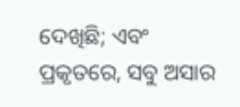ଦେଖିଛି; ଏବଂ ପ୍ରକୃତରେ, ସବୁ ଅସାର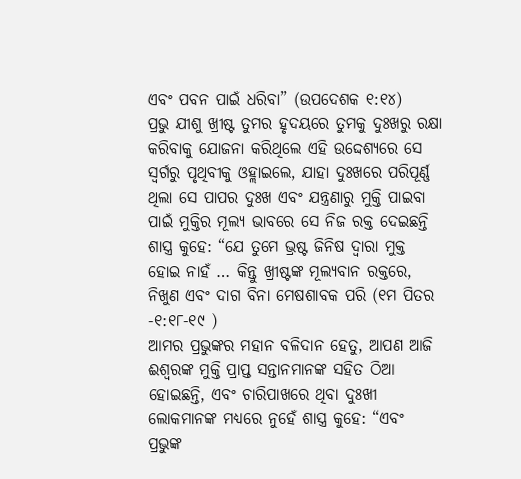ଏବଂ ପବନ ପାଇଁ ଧରିବା” (ଉପଦେଶକ ୧:୧୪)
ପ୍ରଭୁ ଯୀଶୁ ଖ୍ରୀଷ୍ଟ ତୁମର ହୃଦୟରେ ତୁମକୁ ଦୁଃଖରୁ ରକ୍ଷା କରିବାକୁ ଯୋଜନା କରିଥିଲେ ଏହି ଉଦ୍ଦେଶ୍ୟରେ ସେ ସ୍ୱର୍ଗରୁ ପୃଥିବୀକୁ ଓହ୍ଲାଇଲେ, ଯାହା ଦୁଃଖରେ ପରିପୂର୍ଣ୍ଣ ଥିଲା ସେ ପାପର ଦୁଃଖ ଏବଂ ଯନ୍ତ୍ରଣାରୁ ମୁକ୍ତି ପାଇବା ପାଇଁ ମୁକ୍ତିର ମୂଲ୍ୟ ଭାବରେ ସେ ନିଜ ରକ୍ତ ଦେଇଛନ୍ତି ଶାସ୍ତ୍ର କୁହେ: “ଯେ ତୁମେ ଭ୍ରଷ୍ଟ ଜିନିଷ ଦ୍ୱାରା ମୁକ୍ତ ହୋଇ ନାହଁ … କିନ୍ତୁ ଖ୍ରୀଷ୍ଟଙ୍କ ମୂଲ୍ୟବାନ ରକ୍ତରେ, ନିଖୁଣ ଏବଂ ଦାଗ ବିନା ମେଷଶାବକ ପରି (୧ମ ପିତର -୧:୧୮-୧୯ )
ଆମର ପ୍ରଭୁଙ୍କର ମହାନ ବଳିଦାନ ହେତୁ, ଆପଣ ଆଜି ଈଶ୍ବରଙ୍କ ମୁକ୍ତି ପ୍ରାପ୍ତ ସନ୍ତାନମାନଙ୍କ ସହିତ ଠିଆ ହୋଇଛନ୍ତି, ଏବଂ ଚାରିପାଖରେ ଥିବା ଦୁଃଖୀ ଲୋକମାନଙ୍କ ମଧ୍ୟରେ ନୁହେଁ ଶାସ୍ତ୍ର କୁହେ: “ଏବଂ ପ୍ରଭୁଙ୍କ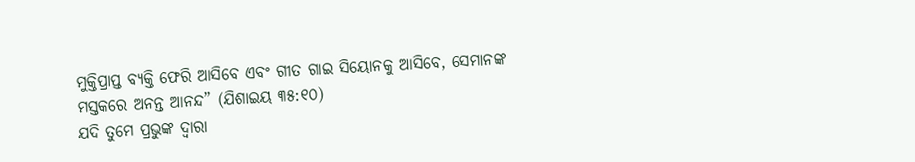ମୁକ୍ତିପ୍ରାପ୍ତ ବ୍ୟକ୍ତି ଫେରି ଆସିବେ ଏବଂ ଗୀତ ଗାଇ ସିୟୋନକୁ ଆସିବେ, ସେମାନଙ୍କ ମସ୍ତକରେ ଅନନ୍ତ ଆନନ୍ଦ” (ଯିଶାଇୟ ୩୫:୧୦)
ଯଦି ତୁମେ ପ୍ରଭୁଙ୍କ ଦ୍ୱାରା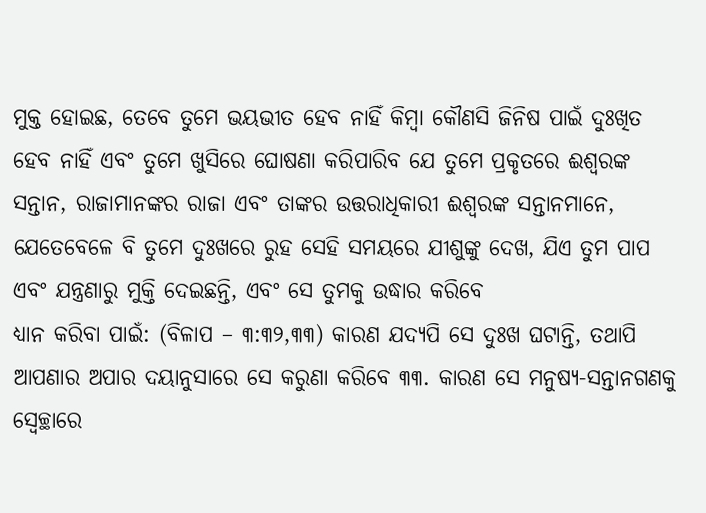ମୁକ୍ତ ହୋଇଛ, ତେବେ ତୁମେ ଭୟଭୀତ ହେବ ନାହିଁ କିମ୍ବା କୌଣସି ଜିନିଷ ପାଇଁ ଦୁଃଖିତ ହେବ ନାହିଁ ଏବଂ ତୁମେ ଖୁସିରେ ଘୋଷଣା କରିପାରିବ ଯେ ତୁମେ ପ୍ରକୃତରେ ଈଶ୍ବରଙ୍କ ସନ୍ତାନ, ରାଜାମାନଙ୍କର ରାଜା ଏବଂ ତାଙ୍କର ଉତ୍ତରାଧିକାରୀ ଈଶ୍ବରଙ୍କ ସନ୍ତାନମାନେ, ଯେତେବେଳେ ବି ତୁମେ ଦୁଃଖରେ ରୁହ ସେହି ସମୟରେ ଯୀଶୁଙ୍କୁ ଦେଖ, ଯିଏ ତୁମ ପାପ ଏବଂ ଯନ୍ତ୍ରଣାରୁ ମୁକ୍ତି ଦେଇଛନ୍ତି, ଏବଂ ସେ ତୁମକୁ ଉଦ୍ଧାର କରିବେ
ଧ୍ୟାନ କରିବା ପାଇଁ: (ବିଳାପ – ୩:୩୨,୩୩) କାରଣ ଯଦ୍ୟପି ସେ ଦୁଃଖ ଘଟାନ୍ତି, ତଥାପି ଆପଣାର ଅପାର ଦୟାନୁସାରେ ସେ କରୁଣା କରିବେ ୩୩. କାରଣ ସେ ମନୁଷ୍ୟ-ସନ୍ତାନଗଣକୁ ସ୍ୱେଚ୍ଛାରେ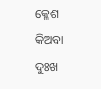କ୍ଳେଶ କିଅବା ଦୁଃଖ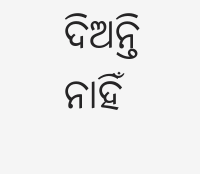ଦିଅନ୍ତି ନାହିଁ